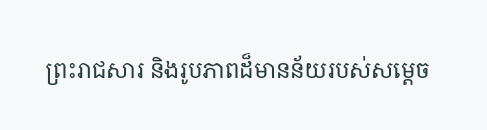ព្រះរាជសារ និងរូបភាពដ៏មានន័យរបស់សម្ដេច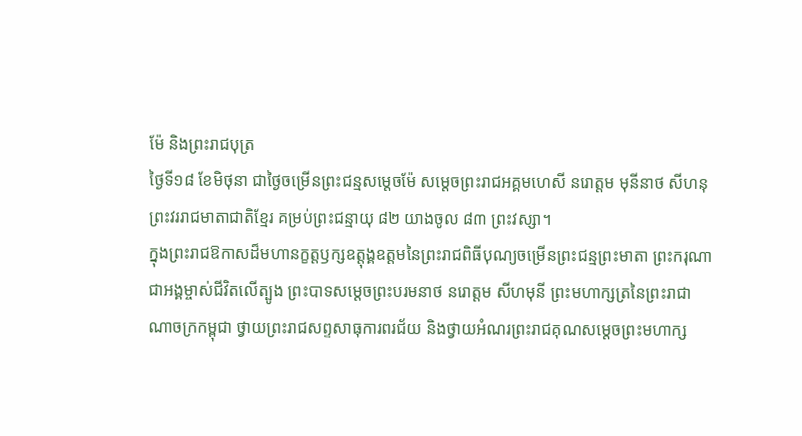ម៉ែ និងព្រះរាជបុត្រ
ថ្ងៃទី១៨ ខែមិថុនា ជាថ្ងៃចម្រើនព្រះជន្មសម្ដេចម៉ែ សម្ដេចព្រះរាជអគ្គមហេសី នរោត្តម មុនីនាថ សីហនុ ព្រះវររាជមាតាជាតិខ្មែរ គម្រប់ព្រះជន្មាយុ ៨២ យាងចូល ៨៣ ព្រះវស្សា។
ក្នុងព្រះរាជឱកាសដ៏មហានក្ខត្តឫក្សឧត្តុង្គឧត្តមនៃព្រះរាជពិធីបុណ្យចម្រើនព្រះជន្មព្រះមាតា ព្រះករុណាជាអង្គម្ចាស់ជីវិតលើត្បូង ព្រះបាទសម្តេចព្រះបរមនាថ នរោត្តម សីហមុនី ព្រះមហាក្សត្រនៃព្រះរាជាណាចក្រកម្ពុជា ថ្វាយព្រះរាជសព្ទសាធុការពរជ័យ និងថ្វាយអំណរព្រះរាជគុណសម្តេចព្រះមហាក្ស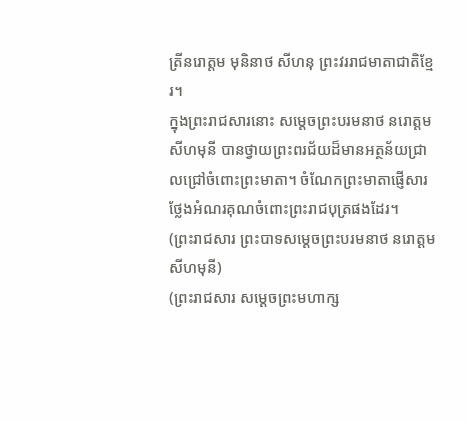ត្រីនរោត្តម មុនិនាថ សីហនុ ព្រះវររាជមាតាជាតិខ្មែរ។
ក្នុងព្រះរាជសារនោះ សម្តេចព្រះបរមនាថ នរោត្តម សីហមុនី បានថ្វាយព្រះពរជ័យដ៏មានអត្ថន័យជ្រាលជ្រៅចំពោះព្រះមាតា។ ចំណែកព្រះមាតាផ្ញើសារថ្លែងអំណរគុណចំពោះព្រះរាជបុត្រផងដែរ។
(ព្រះរាជសារ ព្រះបាទសម្តេចព្រះបរមនាថ នរោត្តម សីហមុនី)
(ព្រះរាជសារ សម្តេចព្រះមហាក្ស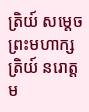ត្រិយ៍ សម្តេចព្រះមហាក្សត្រិយ៍ នរោត្តម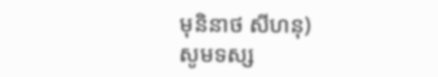មុនិនាថ សីហនុ)
សូមទស្ស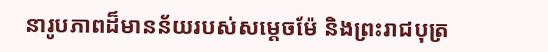នារូបភាពដ៏មានន័យរបស់សម្ដេចម៉ែ និងព្រះរាជបុត្រ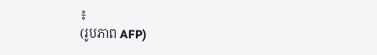៖
(រូបភាព AFP)